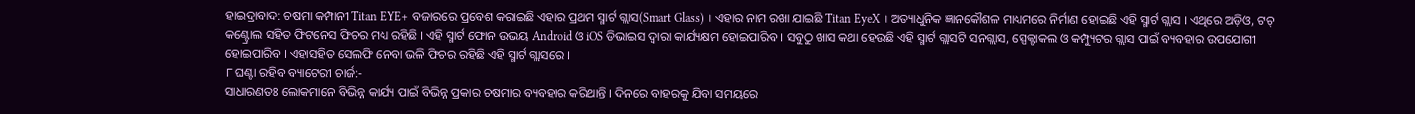ହାଇଦ୍ରାବାଦ: ଚଷମା କମ୍ପାନୀ Titan EYE+ ବଜାରରେ ପ୍ରବେଶ କରାଇଛି ଏହାର ପ୍ରଥମ ସ୍ମାର୍ଟ ଗ୍ଲାସ(Smart Glass) । ଏହାର ନାମ ରଖା ଯାଇଛି Titan EyeX । ଅତ୍ୟାଧୁନିକ ଜ୍ଞାନକୌଶଳ ମାଧ୍ୟମରେ ନିର୍ମାଣ ହୋଇଛି ଏହି ସ୍ମାର୍ଟ ଗ୍ଲାସ । ଏଥିରେ ଅଡ଼ିଓ, ଟଚ୍ କଣ୍ଟ୍ରୋଲ ସହିତ ଫିଟନେସ ଫିଚର ମଧ୍ୟ ରହିଛି । ଏହି ସ୍ମାର୍ଟ ଫୋନ ଉଭୟ Android ଓ iOS ଡିଭାଇସ ଦ୍ବାରା କାର୍ଯ୍ୟକ୍ଷମ ହୋଇପାରିବ । ସବୁଠୁ ଖାସ କଥା ହେଉଛି ଏହି ସ୍ମାର୍ଟ ଗ୍ଲାସଟି ସନଗ୍ଲାସ, ସ୍ପେକ୍ଟାକଲ ଓ କମ୍ପ୍ୟୁଟର ଗ୍ଲାସ ପାଇଁ ବ୍ୟବହାର ଉପଯୋଗୀ ହୋଇପାରିବ । ଏହାସହିତ ସେଲଫି ନେବା ଭଳି ଫିଚର ରହିଛି ଏହି ସ୍ମାର୍ଟ ଗ୍ଲାସରେ ।
୮ ଘଣ୍ଟା ରହିବ ବ୍ୟାଟେରୀ ଚାର୍ଜ:-
ସାଧାରଣତଃ ଲୋକମାନେ ବିଭିନ୍ନ କାର୍ଯ୍ୟ ପାଇଁ ବିଭିନ୍ନ ପ୍ରକାର ଚଷମାର ବ୍ୟବହାର କରିଥାନ୍ତି । ଦିନରେ ବାହରକୁ ଯିବା ସମୟରେ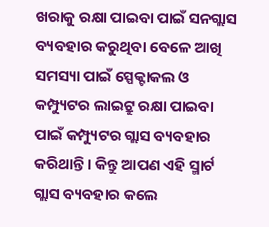ଖରାକୁ ରକ୍ଷା ପାଇବା ପାଇଁ ସନଗ୍ଲାସ ବ୍ୟବହାର କରୁଥିବା ବେଳେ ଆଖି ସମସ୍ୟା ପାଇଁ ସ୍ପେକ୍ଟାକଲ ଓ କମ୍ପ୍ୟୁଟର ଲାଇଟ୍ରୁ ରକ୍ଷା ପାଇବା ପାଇଁ କମ୍ପ୍ୟୁଟର ଗ୍ଲାସ ବ୍ୟବହାର କରିଥାନ୍ତି । କିନ୍ତୁ ଆପଣ ଏହି ସ୍ମାର୍ଟ ଗ୍ଲାସ ବ୍ୟବହାର କଲେ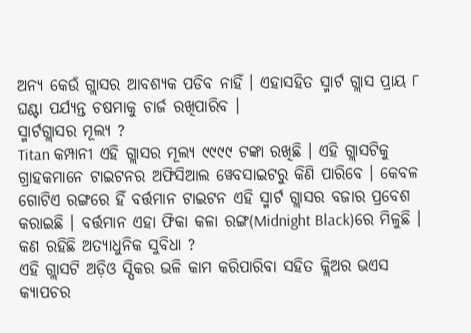ଅନ୍ୟ କେଉଁ ଗ୍ଲାସର ଆବଶ୍ୟକ ପଡିବ ନାହିଁ । ଏହାସହିତ ସ୍ମାର୍ଟ ଗ୍ଲାସ ପ୍ରାୟ ୮ ଘଣ୍ଟା ପର୍ଯ୍ୟନ୍ତ ଚଷମାକୁ ଚାର୍ଜ ରଖିପାରିବ ।
ସ୍ମାର୍ଟଗ୍ଲାସର ମୂଲ୍ୟ ?
Titan କମ୍ପାନୀ ଏହି ଗ୍ଲାସର ମୂଲ୍ୟ ୯୯୯୯ ଟଙ୍କା ରଖିଛି । ଏହି ଗ୍ଲାସଟିକୁ ଗ୍ରାହକମାନେ ଟାଇଟନର ଅଫିସିଆଲ ୱେବସାଇଟରୁ କିଣି ପାରିବେ । କେବଳ ଗୋଟିଏ ରଙ୍ଗରେ ହିଁ ବର୍ତ୍ତମାନ ଟାଇଟନ ଏହି ସ୍ମାର୍ଟ ଗ୍ଲାସର ବଜାର ପ୍ରବେଶ କରାଇଛି । ବର୍ତ୍ତମାନ ଏହା ଫିକା କଳା ରଙ୍ଗ(Midnight Black)ରେ ମିଳୁଛି ।
କଣ ରହିଛି ଅତ୍ୟାଧୁନିକ ସୁବିଧା ?
ଏହି ଗ୍ଲାସଟି ଅଡ଼ିଓ ସ୍ପିକର ଭଳି କାମ କରିପାରିବା ସହିତ କ୍ଲିଅର ଭଏସ କ୍ୟାପଚର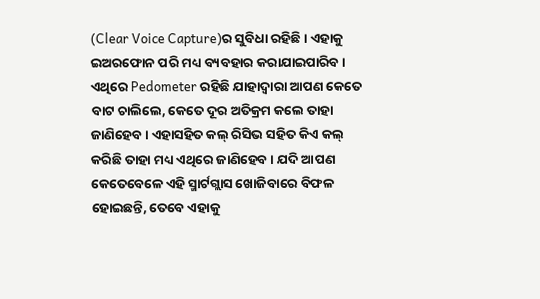(Clear Voice Capture)ର ସୁବିଧା ରହିଛି । ଏହାକୁ ଇଅରଫୋନ ପରି ମଧ୍ୟ ବ୍ୟବହାର କରାଯାଇପାରିବ । ଏଥିରେ Pedometer ରହିଛି ଯାହାଦ୍ବାରା ଆପଣ କେତେ ବାଟ ଚାଲିଲେ, କେତେ ଦୂର ଅତିକ୍ରମ କଲେ ତାହା ଜାଣିହେବ । ଏହାସହିତ କଲ୍ ରିସିଭ ସହିତ କିଏ କଲ୍ କରିଛି ତାହା ମଧ୍ୟ ଏଥିରେ ଜାଣିହେବ । ଯଦି ଆପଣ କେତେବେଳେ ଏହି ସ୍ମାର୍ଟଗ୍ଲାସ ଖୋଜିବାରେ ବିଫଳ ହୋଇଛନ୍ତି, ତେବେ ଏହାକୁ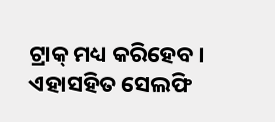ଟ୍ରାକ୍ ମଧ୍ୟ କରିହେବ । ଏହାସହିତ ସେଲଫି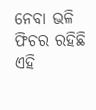ନେବା ଭଳି ଫିଚର ରହିଛି ଏହି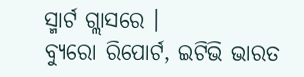ସ୍ମାର୍ଟ ଗ୍ଲାସରେ ।
ବ୍ୟୁରୋ ରିପୋର୍ଟ, ଇଟିଭି ଭାରତ